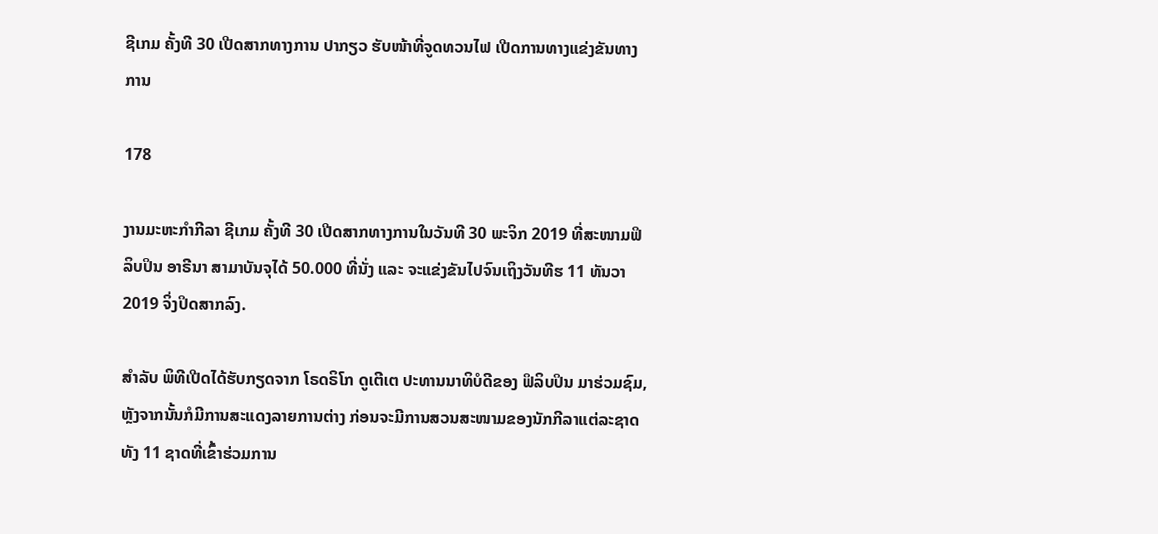ຊີເກມ ຄັ້ງທີ 30 ເປີດສາກທາງການ ປາກຽວ ຮັບໜ້າທີ່ຈູດທວນໄຟ ເປີດການທາງແຂ່ງຂັນທາງການ

178

ງານມະຫະກໍາກີລາ ຊີເກມ ຄັ້ງທີ 30 ເປີດສາກທາງການໃນວັນທີ 30 ພະຈິກ 2019 ທີ່ສະໜາມຟິລິບປິນ ອາຣີນາ ສາມາບັນຈຸໄດ້ 50.000 ທີ່ນັ່ງ ແລະ ຈະແຂ່ງຂັນໄປຈົນເຖິງວັນທີຮ 11 ທັນວາ 2019 ຈິ່ງປິດສາກລົງ.

ສໍາລັບ ພິທີເປີດໄດ້ຮັບກຽດຈາກ ໂຣດຣິໂກ ດູເຕີເຕ ປະທານນາທິບໍດີຂອງ ຟິລິບປິນ ມາຮ່ວມຊົມ, ຫຼັງຈາກນັ້ນກໍມີການສະແດງລາຍການຕ່າງ ກ່ອນຈະມີການສວນສະໜາມຂອງນັກກີລາແຕ່ລະຊາດທັງ 11 ຊາດທີ່ເຂົ້າຮ່ວມການ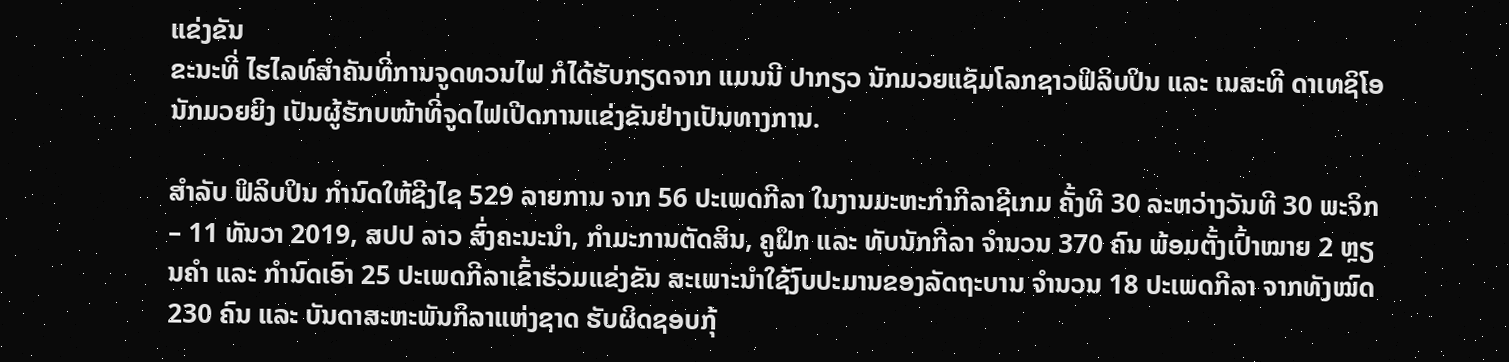ແຂ່ງຂັນ
ຂະນະທີ່ ໄຮໄລທ໌ສໍາຄັນທີ່ການຈູດທວນໄຟ ກໍໄດ້ຮັບກຽດຈາກ ແມນນີ ປາກຽວ ນັກມວຍແຊັມໂລກຊາວຟິລິບປິນ ແລະ ເນສະທີ ດາເທຊິໂອ ນັກມວຍຍິງ ເປັນຜູ້ຮັກບໜ້າທີ່ຈູດໄຟເປີດການແຂ່ງຂັນຢ່າງເປັນທາງການ.

ສໍາລັບ ຟິລິບປິນ ກໍານົດໃຫ້ຊີງໄຊ 529 ລາຍການ ຈາກ 56 ປະເພດກີລາ ໃນງານມະຫະກໍາກີລາຊີເກມ ຄັ້ງທີ 30 ລະຫວ່າງວັນທີ 30 ພະຈິກ – 11 ທັນວາ 2019, ສປປ ລາວ ສົ່ງຄະນະນຳ, ກຳມະການຕັດສິນ, ຄູຝຶກ ແລະ ທັບນັກກີລາ ຈຳນວນ 370 ຄົນ ພ້ອມຕັ້ງເປົ້າໝາຍ 2 ຫຼຽນຄຳ ແລະ ກຳນົດເອົາ 25 ປະເພດກີລາເຂົ້າຮ່ວມແຂ່ງຂັນ ສະເພາະນຳໃຊ້ງົບປະມານຂອງລັດຖະບານ ຈຳນວນ 18 ປະເພດກີລາ ຈາກທັງໝົດ 230 ຄົນ ແລະ ບັນດາສະຫະພັນກິລາແຫ່ງຊາດ ຮັບຜິດຊອບກຸ້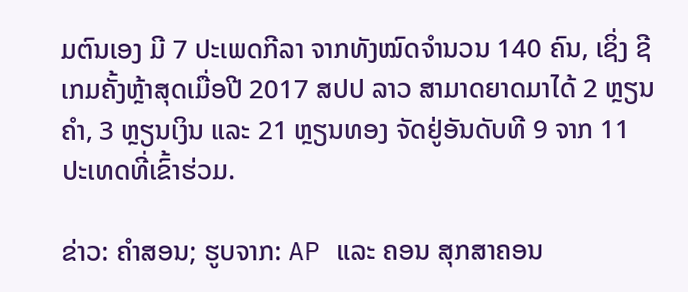ມຕົນເອງ ມີ 7 ປະເພດກີລາ ຈາກທັງໝົດຈຳນວນ 140 ຄົນ, ເຊິ່ງ ຊີເກມຄັ້ງຫຼ້າສຸດເມື່ອປີ 2017 ສປປ ລາວ ສາມາດຍາດມາໄດ້ 2 ຫຼຽນຄຳ, 3 ຫຼຽນເງິນ ແລະ 21 ຫຼຽນທອງ ຈັດຢູ່ອັນດັບທີ 9 ຈາກ 11 ປະເທດທີ່ເຂົ້າຮ່ວມ.

ຂ່າວ: ຄໍາສອນ; ຮູບຈາກ: AP ແລະ ຄອນ ສຸກສາຄອນ